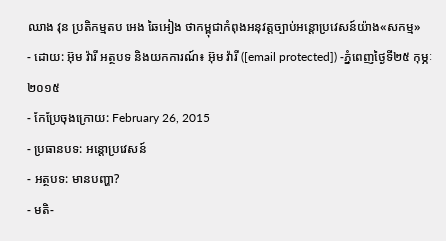ឈាង វុន ប្រតិកម្មតប អេង ឆៃអៀង ថាកម្ពុជាកំពុងអនុវត្តច្បាប់អន្តោប្រវេសន៍យ៉ាង«សកម្ម»
- ដោយ: អ៊ុម វ៉ារី អត្ថបទ និងយកការណ៍៖ អ៊ុម វ៉ារី ([email protected]) -ភ្នំពេញថ្ងៃទី២៥ កុម្ភៈ ២០១៥
- កែប្រែចុងក្រោយ: February 26, 2015
- ប្រធានបទ: អន្តោប្រវេសន៍
- អត្ថបទ: មានបញ្ហា?
- មតិ-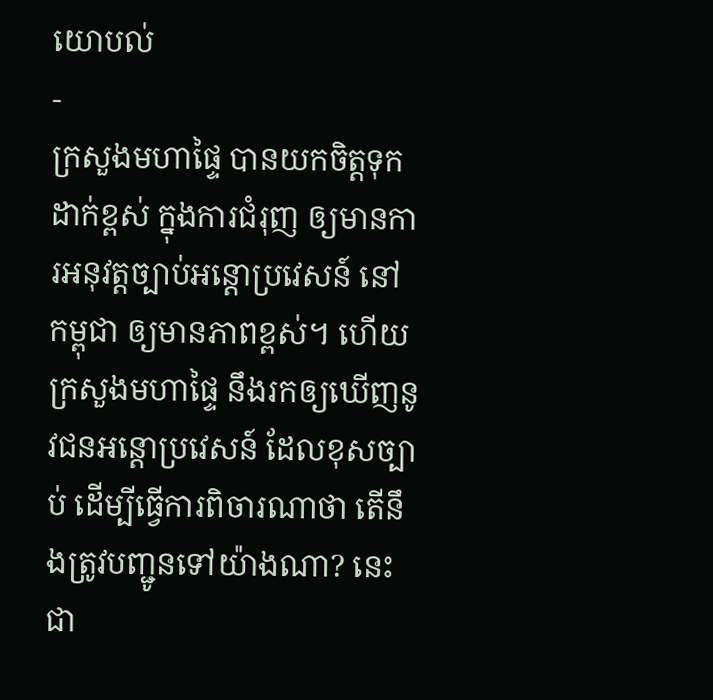យោបល់
-
ក្រសួងមហាផ្ទៃ បានយកចិត្តទុកដាក់ខ្ពស់ ក្នុងការជំរុញ ឲ្យមានការអនុវត្តច្បាប់អន្តោប្រវេសន៍ នៅកម្ពុជា ឲ្យមានភាពខ្ពស់។ ហើយក្រសួងមហាផ្ទៃ នឹងរកឲ្យឃើញនូវជនអន្តោប្រវេសន៍ ដែលខុសច្បាប់ ដើម្បីធ្វើការពិចារណាថា តើនឹងត្រូវបញ្ជូនទៅយ៉ាងណា? នេះជា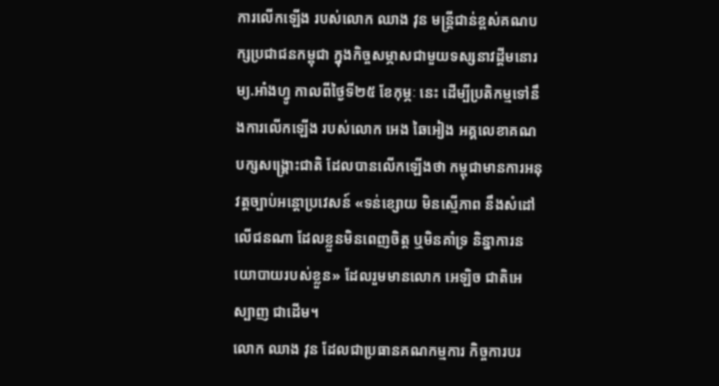ការលើកឡើង របស់លោក ឈាង វុន មន្រ្តីជាន់ខ្ពស់គណបក្សប្រជាជនកម្ពុជា ក្នុងកិច្ចសម្ភាសជាមួយទស្សនាវដ្តីមនោរម្យ.អាំងហ្វូ កាលពីថ្ងៃទី២៥ ខែកុម្ភៈ នេះ ដើម្បីប្រតិកម្មទៅនឹងការលើកឡើង របស់លោក អេង ឆៃអៀង អគ្គលេខាគណបក្សសង្គ្រោះជាតិ ដែលបានលើកឡើងថា កម្ពុជាមានការអនុវត្តច្បាប់អន្តោប្រវេសន៍ «ទន់ខ្សោយ មិនស្មើភាព នឹងសំដៅលើជនណា ដែលខ្លួនមិនពេញចិត្ត ឬមិនគាំទ្រ និន្នាការនយោបាយរបស់ខ្លួន» ដែលរួមមានលោក អេឡិច ជាតិអេស្បាញ ជាដើម។
លោក ឈាង វុន ដែលជាប្រធានគណកម្មការ កិច្ចការបរ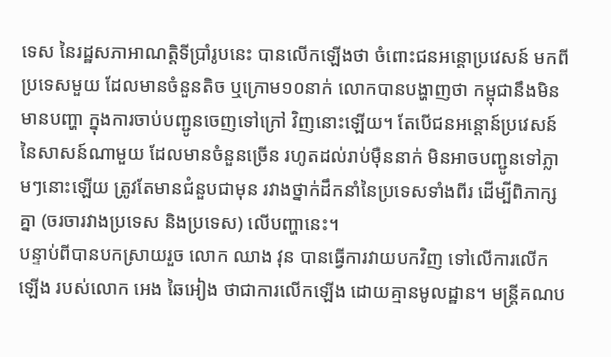ទេស នៃរដ្ឋសភាអាណត្តិទីប្រាំរូបនេះ បានលើកឡើងថា ចំពោះជនអន្តោប្រវេសន៍ មកពីប្រទេសមួយ ដែលមានចំនួនតិច ឬក្រោម១០នាក់ លោកបានបង្ហាញថា កម្ពុជានឹងមិនមានបញ្ហា ក្នុងការចាប់បញ្ជូនចេញទៅក្រៅ វិញនោះឡើយ។ តែបើជនអន្តោន៍ប្រវេសន៍ នៃសាសន៍ណាមួយ ដែលមានចំនួនច្រើន រហូតដល់រាប់ម៉ឺននាក់ មិនអាចបញ្ជូនទៅភ្លាមៗនោះឡើយ ត្រូវតែមានជំនួបជាមុន រវាងថ្នាក់ដឹកនាំនៃប្រទេសទាំងពីរ ដើម្បីពិភាក្សគ្នា (ចរចារវាងប្រទេស និងប្រទេស) លើបញ្ហានេះ។
បន្ទាប់ពីបានបកស្រាយរួច លោក ឈាង វុន បានធ្វើការវាយបកវិញ ទៅលើការលើកឡើង របស់លោក អេង ឆៃអៀង ថាជាការលើកឡើង ដោយគ្មានមូលដ្ឋាន។ មន្ត្រីគណប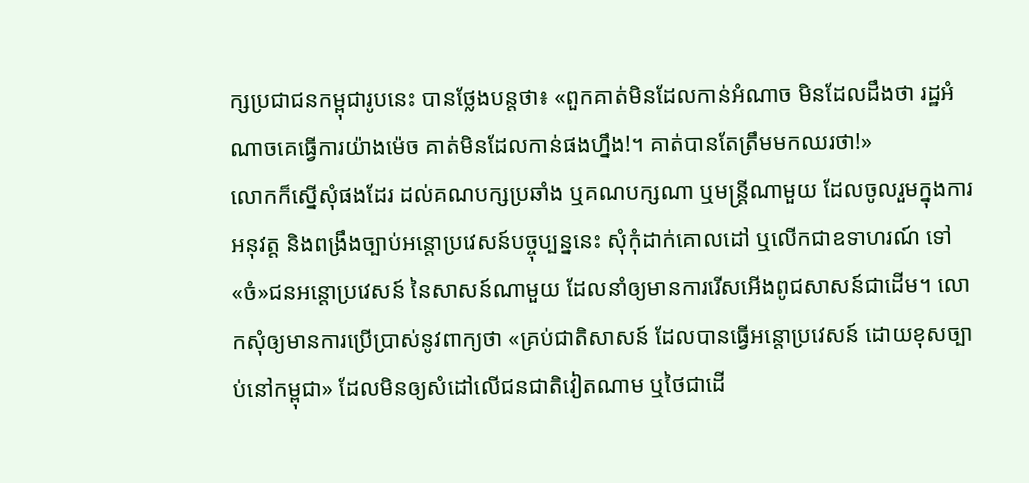ក្សប្រជាជនកម្ពុជារូបនេះ បានថ្លែងបន្តថា៖ «ពួកគាត់មិនដែលកាន់អំណាច មិនដែលដឹងថា រដ្ឋអំណាចគេធ្វើការយ៉ាងម៉េច គាត់មិនដែលកាន់ផងហ្នឹង!។ គាត់បានតែត្រឹមមកឈរថា!»
លោកក៏ស្នើសុំផងដែរ ដល់គណបក្សប្រឆាំង ឬគណបក្សណា ឬមន្រ្តីណាមួយ ដែលចូលរួមក្នុងការអនុវត្ត និងពង្រឹងច្បាប់អន្តោប្រវេសន៍បច្ចុប្បន្ននេះ សុំកុំដាក់គោលដៅ ឬលើកជាឧទាហរណ៍ ទៅ«ចំ»ជនអន្តោប្រវេសន៍ នៃសាសន៍ណាមួយ ដែលនាំឲ្យមានការរើសអើងពូជសាសន៍ជាដើម។ លោកសុំឲ្យមានការប្រើប្រាស់នូវពាក្យថា «គ្រប់ជាតិសាសន៍ ដែលបានធ្វើអន្តោប្រវេសន៍ ដោយខុសច្បាប់នៅកម្ពុជា» ដែលមិនឲ្យសំដៅលើជនជាតិវៀតណាម ឬថៃជាដើ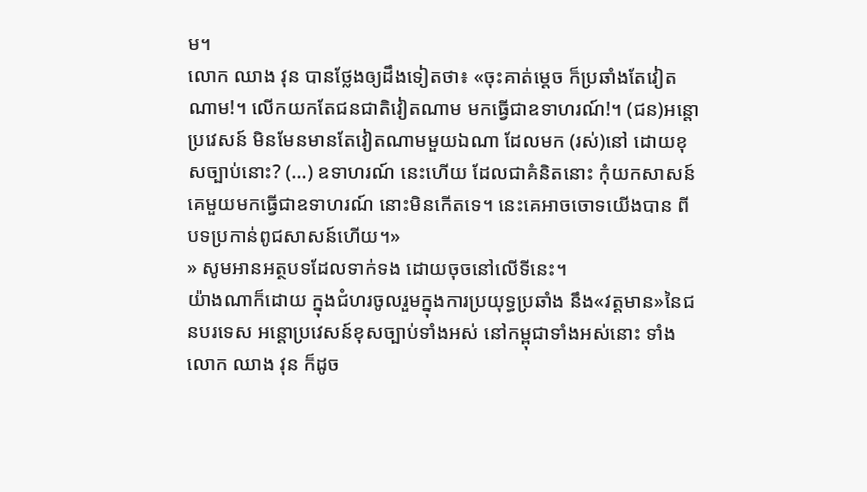ម។
លោក ឈាង វុន បានថ្លែងឲ្យដឹងទៀតថា៖ «ចុះគាត់ម្តេច ក៏ប្រឆាំងតែវៀតណាម!។ លើកយកតែជនជាតិវៀតណាម មកធ្វើជាឧទាហរណ៍!។ (ជន)អន្តោប្រវេសន៍ មិនមែនមានតែវៀតណាមមួយឯណា ដែលមក (រស់)នៅ ដោយខុសច្បាប់នោះ? (…) ឧទាហរណ៍ នេះហើយ ដែលជាគំនិតនោះ កុំយកសាសន៍គេមួយមកធ្វើជាឧទាហរណ៍ នោះមិនកើតទេ។ នេះគេអាចចោទយើងបាន ពីបទប្រកាន់ពូជសាសន៍ហើយ។»
» សូមអានអត្ថបទដែលទាក់ទង ដោយចុចនៅលើទីនេះ។
យ៉ាងណាក៏ដោយ ក្នុងជំហរចូលរួមក្នុងការប្រយុទ្ធប្រឆាំង នឹង«វត្តមាន»នៃជនបរទេស អន្តោប្រវេសន៍ខុសច្បាប់ទាំងអស់ នៅកម្ពុជាទាំងអស់នោះ ទាំងលោក ឈាង វុន ក៏ដូច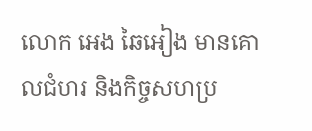លោក អេង ឆៃអៀង មានគោលជំហរ និងកិច្ចសហប្រ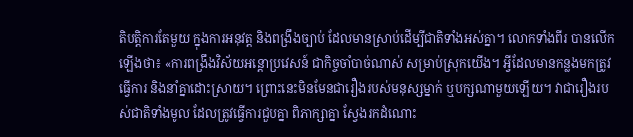តិបត្តិការតែមួយ ក្នុងការអនុវត្ត និងពង្រឹងច្បាប់ ដែលមានស្រាប់ដើម្បីជាតិទាំងអស់គ្នា។ លោកទាំងពីរ បានលើកឡើងថា៖ «ការពង្រឹងវិស័យអន្តោប្រវេសន៍ ជាកិច្ចចាំបាច់ណាស់ សម្រាប់ស្រុកយើង។ អ្វីដែលមានកន្លងមកត្រូវធ្វើការ និងនាំគ្នាដោះស្រាយ។ ព្រោះនេះមិនមែនជារឿងរបស់មនុស្សម្នាក់ ឬបក្សណាមួយឡើយ។ វាជារឿងរបស់ជាតិទាំងមូល ដែលត្រូវធ្វើការជួបគ្នា ពិភាក្សាគ្នា ស្វែងរកដំណោះ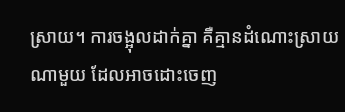ស្រាយ។ ការចង្អុលដាក់គ្នា គឺគ្មានដំណោះស្រាយណាមួយ ដែលអាចដោះចេញ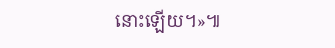នោះឡើយ។»៕